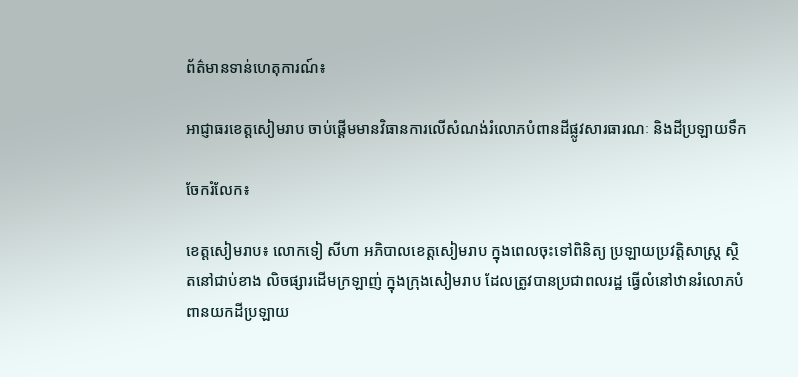ព័ត៌មានទាន់ហេតុការណ៍៖

អាជ្ញាធរខេត្តសៀមរាប ចាប់ផ្ដើមមានវិធានការលើសំណង់រំលោភបំពានដីផ្លូវសារធារណៈ និងដីប្រឡាយទឹក

ចែករំលែក៖

ខេត្តសៀមរាប៖ លោកទៀ សីហា អភិបាលខេត្តសៀមរាប ក្នុងពេលចុះទៅពិនិត្យ ប្រឡាយប្រវត្តិសាស្ត្រ ស្ថិតនៅជាប់ខាង លិចផ្សារដើមក្រឡាញ់ ក្នុងក្រុងសៀមរាប ដែលត្រូវបានប្រជាពលរដ្ឋ ធ្វើលំនៅឋានរំលោភបំពានយកដីប្រឡាយ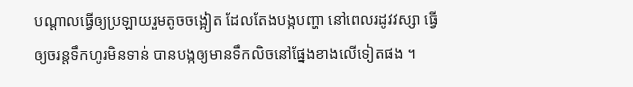បណ្តាលធ្វើឲ្យប្រឡាយរួមតូចចង្អៀត ដែលតែងបង្កបញ្ហា នៅពេលរដូវវស្សា ធ្វើឲ្យចរន្តទឹកហូរមិនទាន់ បានបង្កឲ្យមានទឹកលិចនៅផ្នែងខាងលើទៀតផង ។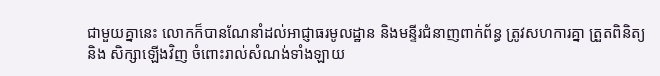ជាមួយគ្នានេះ លោកក៏បានណែនាំដល់អាជ្ញាធរមូលដ្ឋាន និងមន្ទីរជំនាញពាក់ព័ន្ធ ត្រូវសហការគ្នា ត្រួតពិនិត្យ និង សិក្សាឡើងវិញ ចំពោះរាល់សំណង់ទាំងឡាយ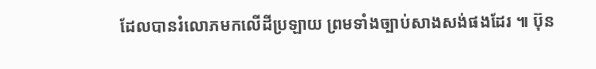ដែលបានរំលោភមកលើដីប្រឡាយ ព្រមទាំងច្បាប់សាងសង់ផងដែរ ៕ ប៊ុន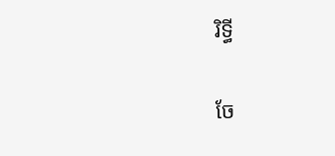រិទ្ធី


ចែ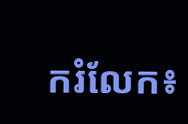ករំលែក៖